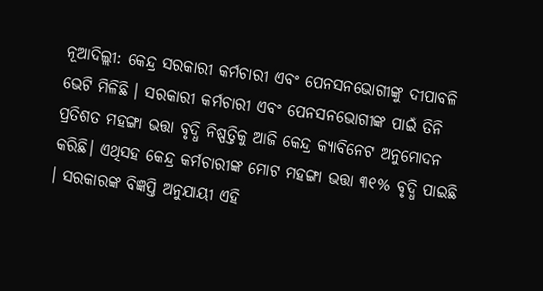ନୂଆଦିଲ୍ଲୀ: କେନ୍ଦ୍ର ସରକାରୀ କର୍ମଚାରୀ ଏବଂ ପେନସନଭୋଗୀଙ୍କୁ ଦୀପାବଳି ଭେଟି ମିଳିଛି । ସରକାରୀ କର୍ମଚାରୀ ଏବଂ ପେନସନଭୋଗୀଙ୍କ ପାଇଁ ତିନି ପ୍ରତିଶତ ମହଙ୍ଗା ଭତ୍ତା ବୃଦ୍ଧି ନିଷ୍ପତ୍ତିକୁ ଆଜି କେନ୍ଦ୍ର କ୍ୟାବିନେଟ ଅନୁମୋଦନ କରିଛି। ଏଥିସହ କେନ୍ଦ୍ର କର୍ମଚାରୀଙ୍କ ମୋଟ ମହଙ୍ଗା ଭତ୍ତା ୩୧% ବୃଦ୍ଧି ପାଇଛି । ସରକାରଙ୍କ ବିଜ୍ଞପ୍ତି ଅନୁଯାୟୀ ଏହି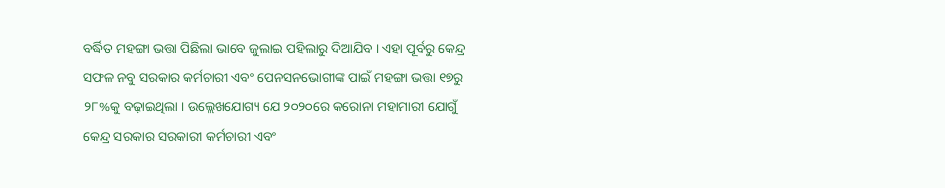ବର୍ଦ୍ଧିତ ମହଙ୍ଗା ଭତ୍ତା ପିଛିଲା ଭାବେ ଜୁଲାଇ ପହିଲାରୁ ଦିଆଯିବ । ଏହା ପୂର୍ବରୁ କେନ୍ଦ୍ର ସଫଳ ନବୁ ସରକାର କର୍ମଚାରୀ ଏବଂ ପେନସନଭୋଗୀଙ୍କ ପାଇଁ ମହଙ୍ଗା ଭତ୍ତା ୧୭ରୁ ୨୮%କୁ ବଢ଼ାଇଥିଲା । ଉଲ୍ଲେଖଯୋଗ୍ୟ ଯେ ୨୦୨୦ରେ କରୋନା ମହାମାରୀ ଯୋଗୁଁ କେନ୍ଦ୍ର ସରକାର ସରକାରୀ କର୍ମଚାରୀ ଏବଂ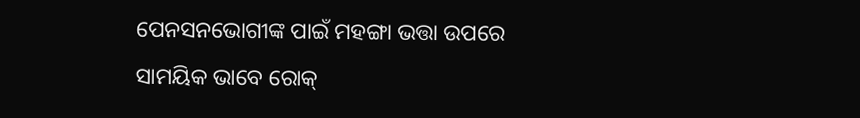ପେନସନଭୋଗୀଙ୍କ ପାଇଁ ମହଙ୍ଗା ଭତ୍ତା ଉପରେ ସାମୟିକ ଭାବେ ରୋକ୍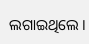ଲଗାଇଥିଲେ ।